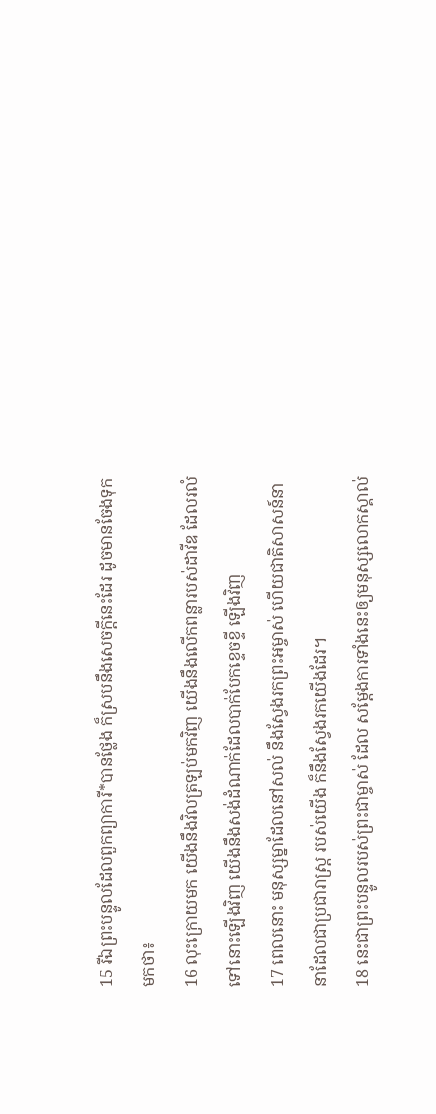15 រីឯព្រះបន្ទូលដែលពួកព្យាការី*បានថ្លែង ក៏ស្របនឹងសេចក្ដីនេះដែរ ដូចមានចែងទុកមកថា៖
16 លុះក្រោយមក យើងនឹងវិលត្រឡប់មកវិញ យើងនឹងលើកពន្លារបស់ដាវីឌ ដែលរលំទៅនោះឡើងវិញ យើងនឹងសង់ដំណាក់ដែលបាក់បែកខ្ទេចខ្ទី ឡើងវិញ
17 ពេលនោះ មនុស្សម្នាដែលនៅសល់ នឹងស្វែងរកព្រះអម្ចាស់ ហើយជាតិសាសន៍នានាដែលជាប្រជារាស្ត្រ របស់យើង ក៏នឹងស្វែងរកយើងដែរ។
18 នេះជាព្រះបន្ទូលរបស់ព្រះជាម្ចាស់ ដែល សម្តែងការទាំងនេះឲ្យមនុស្សលោកស្គាល់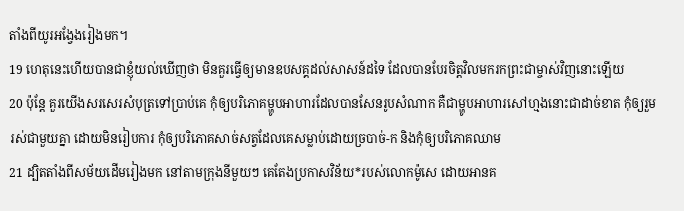តាំងពីយូរអង្វែងរៀងមក។
19 ហេតុនេះហើយបានជាខ្ញុំយល់ឃើញថា មិនគួរធ្វើឲ្យមានឧបសគ្គដល់សាសន៍ដទៃ ដែលបានបែរចិត្តវិលមករកព្រះជាម្ចាស់វិញនោះឡើយ
20 ប៉ុន្តែ គួរយើងសរសេរសំបុត្រទៅប្រាប់គេ កុំឲ្យបរិភោគម្ហូបអាហារដែលបានសែនរូបសំណាក គឺជាម្ហូបអាហារសៅហ្មងនោះជាដាច់ខាត កុំឲ្យរួមរស់ជាមួយគ្នា ដោយមិនរៀបការ កុំឲ្យបរិភោគសាច់សត្វដែលគេសម្លាប់ដោយច្របាច់-ក និងកុំឲ្យបរិភោគឈាម
21 ដ្បិតតាំងពីសម័យដើមរៀងមក នៅតាមក្រុងនីមួយៗ គេតែងប្រកាសវិន័យ*របស់លោកម៉ូសេ ដោយអានគ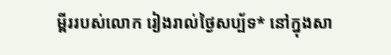ម្ពីររបស់លោក រៀងរាល់ថ្ងៃសប្ប័ទ* នៅក្នុងសា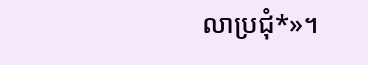លាប្រជុំ*»។